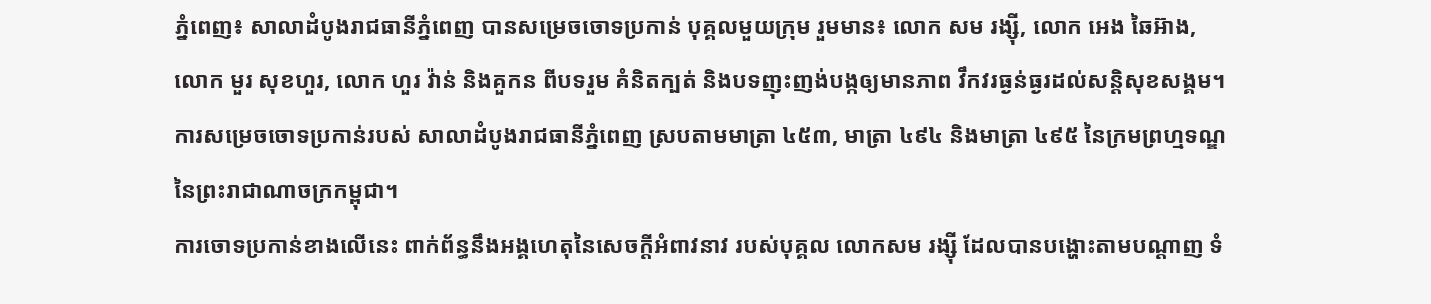ភ្នំពេញ៖ សាលាដំបូងរាជធានីភ្នំពេញ បានសម្រេចចោទប្រកាន់ បុគ្គលមួយក្រុម រួមមាន៖ លោក សម រង្ស៊ី, លោក អេង ឆៃអ៊ាង, លោក មួរ សុខហួរ, លោក ហួរ វ៉ាន់ និងគួកន ពីបទរួម គំនិតក្បត់ និងបទញុះញង់បង្កឲ្យមានភាព វឹកវរធ្ងន់ធ្ងរដល់សន្តិសុខសង្គម។
ការសម្រេចចោទប្រកាន់របស់ សាលាដំបូងរាជធានីភ្នំពេញ ស្របតាមមាត្រា ៤៥៣, មាត្រា ៤៩៤ និងមាត្រា ៤៩៥ នៃក្រមព្រហ្មទណ្ឌ នៃព្រះរាជាណាចក្រកម្ពុជា។
ការចោទប្រកាន់ខាងលើនេះ ពាក់ព័ន្ធនឹងអង្គហេតុនៃសេចក្តីអំពាវនាវ របស់បុគ្គល លោកសម រង្ស៊ី ដែលបានបង្ហោះតាមបណ្តាញ ទំ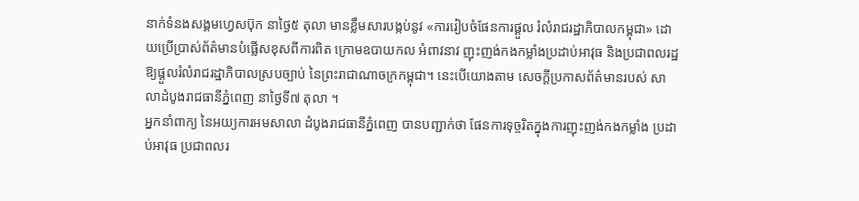នាក់ទំនងសង្គមហ្វេសប៊ុក នាថ្ងៃ៥ តុលា មានខ្លឹមសារបង្កប់នូវ «ការរៀបចំផែនការផ្ដួល រំលំរាជរដ្ឋាភិបាលកម្ពុជា» ដោយប្រើប្រាស់ព័ត៌មានបំផ្លើសខុសពីការពិត ក្រោមឧបាយកល អំពាវនាវ ញុះញង់កងកម្លាំងប្រដាប់អាវុធ និងប្រជាពលរដ្ឋ ឱ្យផ្តួលរំលំរាជរដ្ឋាភិបាលស្របច្បាប់ នៃព្រះរាជាណាចក្រកម្ពុជា។ នេះបើយោងតាម សេចក្ដីប្រកាសព័ត៌មានរបស់ សាលាដំបូងរាជធានីភ្នំពេញ នាថ្ងៃទី៧ តុលា ។
អ្នកនាំពាក្យ នៃអយ្យការអមសាលា ដំបូងរាជធានីភ្នំពេញ បានបញ្ជាក់ថា ផែនការទុច្ចរិតក្នុងការញុះញង់កងកម្លាំង ប្រដាប់អាវុធ ប្រជាពលរ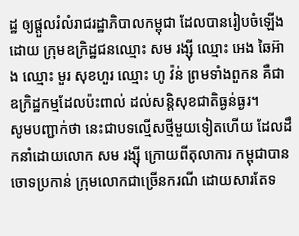ដ្ឋ ឲ្យផ្តួលរំលំរាជរដ្ឋាភិបាលកម្ពុជា ដែលបានរៀបចំឡើងដោយ ក្រុមឧក្រិដ្ឋជនឈ្មោះ សម រង្ស៊ី ឈ្មោះ អេង ឆៃអ៊ាង ឈ្មោះ មួរ សុខហួរ ឈ្មោះ ហូ វ៉ន់ ព្រមទាំងពួកន គឺជាឧក្រិដ្ឋកម្មដែលប៉ះពាល់ ដល់សន្តិសុខជាតិធ្ងន់ធ្ងរ។
សូមបញ្ជាក់ថា នេះជាបទល្មើសថ្មីមួយទៀតហើយ ដែលដឹកនាំដោយលោក សម រង្ស៊ី ក្រោយពីតុលាការ កម្ពុជាបានចោទប្រកាន់ ក្រុមលោកជាច្រើនករណី ដោយសារតែទ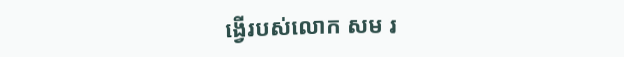ង្វើរបស់លោក សម រ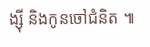ង្ស៊ី និងកូនចៅជំនិត ៕